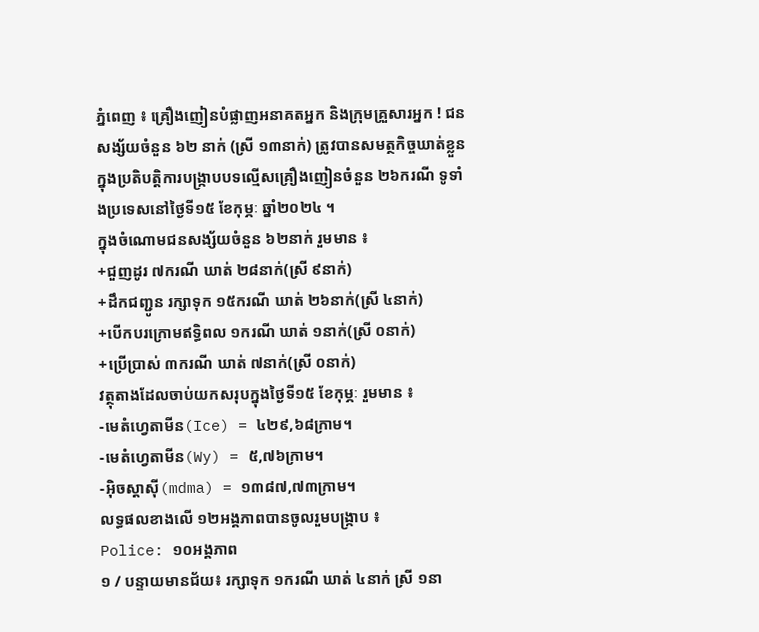ភ្នំពេញ ៖ គ្រឿងញៀនបំផ្លាញអនាគតអ្នក និងក្រុមគ្រួសារអ្នក ! ជនសង្ស័យចំនួន ៦២ នាក់ (ស្រី ១៣នាក់) ត្រូវបានសមត្ថកិច្ចឃាត់ខ្លួន ក្នុងប្រតិបត្តិការបង្ក្រាបបទល្មើសគ្រឿងញៀនចំនួន ២៦ករណី ទូទាំងប្រទេសនៅថ្ងៃទី១៥ ខែកុម្ភៈ ឆ្នាំ២០២៤ ។
ក្នុងចំណោមជនសង្ស័យចំនួន ៦២នាក់ រួមមាន ៖
+ជួញដូរ ៧ករណី ឃាត់ ២៨នាក់(ស្រី ៩នាក់)
+ដឹកជញ្ជូន រក្សាទុក ១៥ករណី ឃាត់ ២៦នាក់(ស្រី ៤នាក់)
+បើកបរក្រោមឥទ្ធិពល ១ករណី ឃាត់ ១នាក់(ស្រី ០នាក់)
+ប្រើប្រាស់ ៣ករណី ឃាត់ ៧នាក់(ស្រី ០នាក់)
វត្ថុតាងដែលចាប់យកសរុបក្នុងថ្ងៃទី១៥ ខែកុម្ភៈ រួមមាន ៖
-មេតំហ្វេតាមីន(Ice) = ៤២៩,៦៨ក្រាម។
-មេតំហ្វេតាមីន(Wy) = ៥,៧៦ក្រាម។
-អុិចស្តាសុី(mdma) = ១៣៨៧,៧៣ក្រាម។
លទ្ធផលខាងលើ ១២អង្គភាពបានចូលរួមបង្ក្រាប ៖
Police: ១០អង្គភាព
១ / បន្ទាយមានជ័យ៖ រក្សាទុក ១ករណី ឃាត់ ៤នាក់ ស្រី ១នា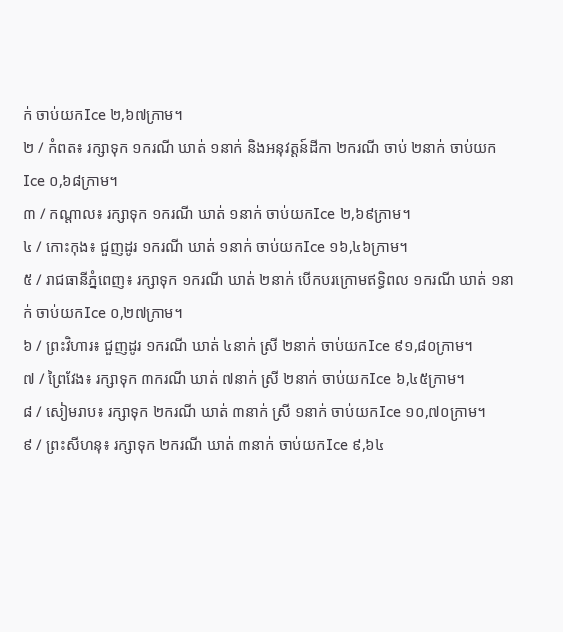ក់ ចាប់យកIce ២,៦៧ក្រាម។
២ / កំពត៖ រក្សាទុក ១ករណី ឃាត់ ១នាក់ និងអនុវត្តន៍ដីកា ២ករណី ចាប់ ២នាក់ ចាប់យកIce ០,៦៨ក្រាម។
៣ / កណ្តាល៖ រក្សាទុក ១ករណី ឃាត់ ១នាក់ ចាប់យកIce ២,៦៩ក្រាម។
៤ / កោះកុង៖ ជួញដូរ ១ករណី ឃាត់ ១នាក់ ចាប់យកIce ១៦,៤៦ក្រាម។
៥ / រាជធានីភ្នំពេញ៖ រក្សាទុក ១ករណី ឃាត់ ២នាក់ បើកបរក្រោមឥទ្ធិពល ១ករណី ឃាត់ ១នាក់ ចាប់យកIce ០,២៧ក្រាម។
៦ / ព្រះវិហារ៖ ជួញដូរ ១ករណី ឃាត់ ៤នាក់ ស្រី ២នាក់ ចាប់យកIce ៩១,៨០ក្រាម។
៧ / ព្រៃវែង៖ រក្សាទុក ៣ករណី ឃាត់ ៧នាក់ ស្រី ២នាក់ ចាប់យកIce ៦,៤៥ក្រាម។
៨ / សៀមរាប៖ រក្សាទុក ២ករណី ឃាត់ ៣នាក់ ស្រី ១នាក់ ចាប់យកIce ១០,៧០ក្រាម។
៩ / ព្រះសីហនុ៖ រក្សាទុក ២ករណី ឃាត់ ៣នាក់ ចាប់យកIce ៩,៦៤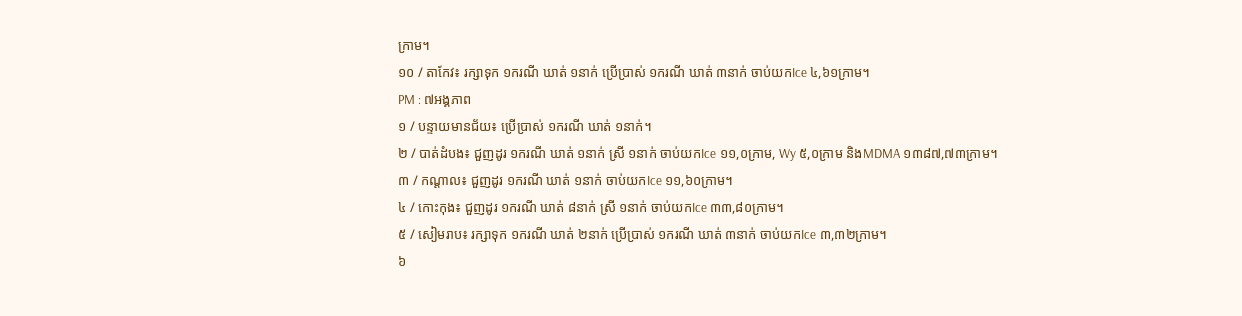ក្រាម។
១០ / តាកែវ៖ រក្សាទុក ១ករណី ឃាត់ ១នាក់ ប្រើប្រាស់ ១ករណី ឃាត់ ៣នាក់ ចាប់យកIce ៤,៦១ក្រាម។
PM : ៧អង្គភាព
១ / បន្ទាយមានជ័យ៖ ប្រើប្រាស់ ១ករណី ឃាត់ ១នាក់។
២ / បាត់ដំបង៖ ជួញដូរ ១ករណី ឃាត់ ១នាក់ ស្រី ១នាក់ ចាប់យកIce ១១,០ក្រាម, Wy ៥,០ក្រាម និងMDMA ១៣៨៧,៧៣ក្រាម។
៣ / កណ្តាល៖ ជួញដូរ ១ករណី ឃាត់ ១នាក់ ចាប់យកIce ១១,៦០ក្រាម។
៤ / កោះកុង៖ ជួញដូរ ១ករណី ឃាត់ ៨នាក់ ស្រី ១នាក់ ចាប់យកIce ៣៣,៨០ក្រាម។
៥ / សៀមរាប៖ រក្សាទុក ១ករណី ឃាត់ ២នាក់ ប្រើប្រាស់ ១ករណី ឃាត់ ៣នាក់ ចាប់យកIce ៣,៣២ក្រាម។
៦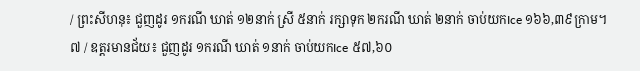/ ព្រះសីហនុ៖ ជួញដូរ ១ករណី ឃាត់ ១២នាក់ ស្រី ៥នាក់ រក្សាទុក ២ករណី ឃាត់ ២នាក់ ចាប់យកIce ១៦៦,៣៩ក្រាម។
៧ / ឧត្តរមានជ័យ៖ ជួញដូរ ១ករណី ឃាត់ ១នាក់ ចាប់យកIce ៥៧,៦០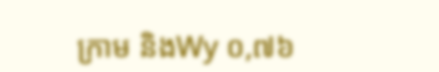ក្រាម និងWy ០,៧៦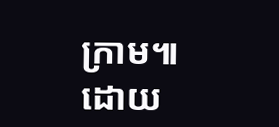ក្រាម៕
ដោយ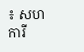៖ សហការី